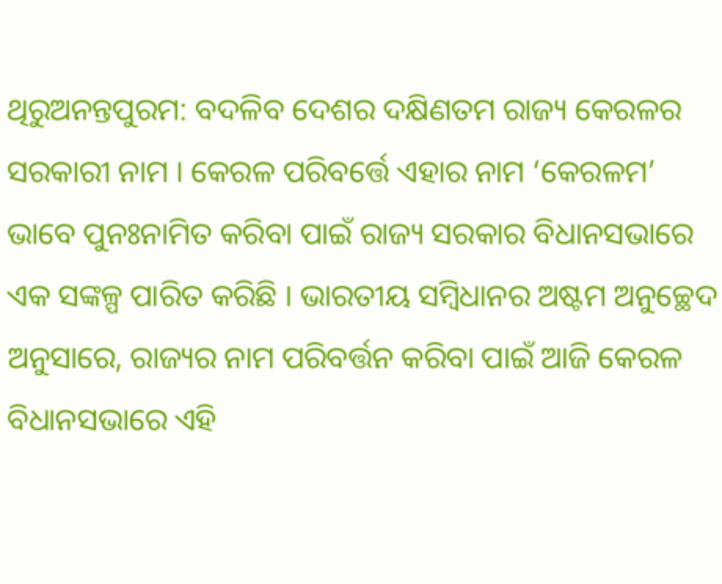ଥିରୁଅନନ୍ତପୁରମ: ବଦଳିବ ଦେଶର ଦକ୍ଷିଣତମ ରାଜ୍ୟ କେରଳର ସରକାରୀ ନାମ । କେରଳ ପରିବର୍ତ୍ତେ ଏହାର ନାମ ‘କେରଳମ’ ଭାବେ ପୁନଃନାମିତ କରିବା ପାଇଁ ରାଜ୍ୟ ସରକାର ବିଧାନସଭାରେ ଏକ ସଙ୍କଳ୍ପ ପାରିତ କରିଛି । ଭାରତୀୟ ସମ୍ବିଧାନର ଅଷ୍ଟମ ଅନୁଚ୍ଛେଦ ଅନୁସାରେ, ରାଜ୍ୟର ନାମ ପରିବର୍ତ୍ତନ କରିବା ପାଇଁ ଆଜି କେରଳ ବିଧାନସଭାରେ ଏହି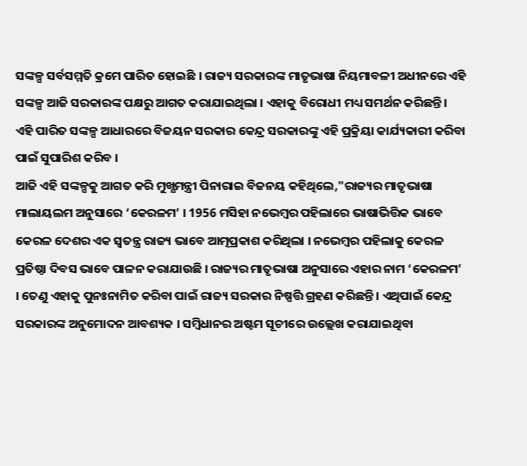ସଙ୍କଳ୍ପ ସର୍ବସମ୍ମତି କ୍ରମେ ପାରିତ ହୋଇଛି । ରାଜ୍ୟ ସରକାରଙ୍କ ମାତୃଭାଷା ନିୟମାବଳୀ ଅଧୀନରେ ଏହି ସଙ୍କଳ୍ପ ଆଜି ସରକାରଙ୍କ ପକ୍ଷରୁ ଆଗତ କରାଯାଇଥିଲା । ଏହାକୁ ବିରୋଧୀ ମଧ୍ୟ ସମର୍ଥନ କରିଛନ୍ତି । ଏହି ପାରିତ ସଙ୍କଳ୍ପ ଆଧାରରେ ବିଜୟନ ସରକାର କେନ୍ଦ୍ର ସରକାରଙ୍କୁ ଏହି ପ୍ରକ୍ରିୟା କାର୍ଯ୍ୟକାରୀ କରିବା ପାଇଁ ସୁପାରିଶ କରିବ ।
ଆଜି ଏହି ସଙ୍କଳ୍ପକୁ ଆଗତ କରି ମୁଖ୍ଯମନ୍ତ୍ରୀ ପିନାରାଇ ବିଜନୟ କହିଥିଲେ,"ରାଜ୍ୟର ମାତୃଭାଷା ମାଲାୟଲମ ଅନୁସାରେ ‘କେରଳମ’ । 1956 ମସିହା ନଭେମ୍ବର ପହିଲାରେ ଭାଷାଭିତ୍ତିକ ଭାବେ କେରଳ ଦେଶର ଏକ ସ୍ବତନ୍ତ୍ର ରାଜ୍ୟ ଭାବେ ଆତ୍ମପ୍ରକାଶ କରିଥିଲା । ନଭେମ୍ବର ପହିଲାକୁ କେରଳ ପ୍ରତିଷ୍ଠା ଦିବସ ଭାବେ ପାଳନ କରାଯାଉଛି । ରାଜ୍ୟର ମାତୃଭାଷା ଅନୁସାରେ ଏହାର ନାମ ‘କେରଳମ’ । ତେଣୁ ଏହାକୁ ପୁନଃନାମିତ କରିବା ପାଇଁ ରାଜ୍ୟ ସରକାର ନିଷ୍ପତ୍ତି ଗ୍ରହଣ କରିଛନ୍ତି । ଏଥିପାଇଁ କେନ୍ଦ୍ର ସରକାରଙ୍କ ଅନୁମୋଦନ ଆବଶ୍ୟକ । ସମ୍ବିଧାନର ଅଷ୍ଟମ ସୂଚୀରେ ଉଲ୍ଲେଖ କରାଯାଇଥିବା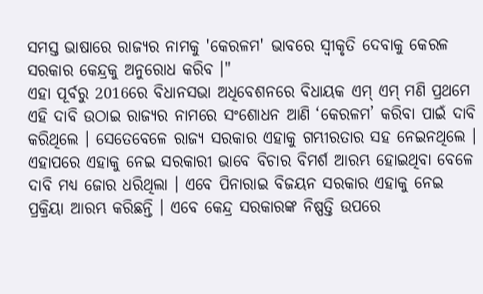ସମସ୍ତ ଭାଷାରେ ରାଜ୍ୟର ନାମକୁ 'କେରଳମ' ଭାବରେ ସ୍ବୀକୃତି ଦେବାକୁ କେରଳ ସରକାର କେନ୍ଦ୍ରକୁ ଅନୁରୋଧ କରିବ ।"
ଏହା ପୂର୍ବରୁ 2016ରେ ବିଧାନସଭା ଅଧିବେଶନରେ ବିଧାୟକ ଏମ୍ ଏମ୍ ମଣି ପ୍ରଥମେ ଏହି ଦାବି ଉଠାଇ ରାଜ୍ୟର ନାମରେ ସଂଶୋଧନ ଆଣି ‘କେରଳମ’ କରିବା ପାଇଁ ଦାବି କରିଥିଲେ । ସେତେବେଳେ ରାଜ୍ୟ ସରକାର ଏହାକୁ ଗମ୍ଭୀରତାର ସହ ନେଇନଥିଲେ । ଏହାପରେ ଏହାକୁ ନେଇ ସରକାରୀ ଭାବେ ବିଚାର ବିମର୍ଶ ଆରମ୍ଭ ହୋଇଥିବା ବେଳେ ଦାବି ମଧ୍ୟ ଜୋର ଧରିଥିଲା । ଏବେ ପିନାରାଇ ବିଜୟନ ସରକାର ଏହାକୁ ନେଇ ପ୍ରକ୍ରିୟା ଆରମ୍ଭ କରିଛନ୍ତି । ଏବେ କେନ୍ଦ୍ର ସରକାରଙ୍କ ନିଷ୍ପତ୍ତି ଉପରେ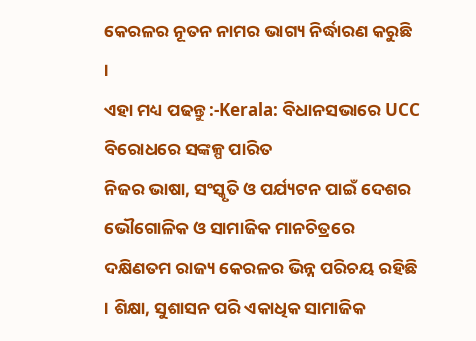କେରଳର ନୂତନ ନାମର ଭାଗ୍ୟ ନିର୍ଦ୍ଧାରଣ କରୁଛି ।
ଏହା ମଧ୍ୟ ପଢନ୍ତୁ :-Kerala: ବିଧାନସଭାରେ UCC ବିରୋଧରେ ସଙ୍କଳ୍ପ ପାରିତ
ନିଜର ଭାଷା, ସଂସ୍କୃତି ଓ ପର୍ଯ୍ୟଟନ ପାଇଁ ଦେଶର ଭୌଗୋଳିକ ଓ ସାମାଜିକ ମାନଚିତ୍ରରେ ଦକ୍ଷିଣତମ ରାଜ୍ୟ କେରଳର ଭିନ୍ନ ପରିଚୟ ରହିଛି । ଶିକ୍ଷା, ସୁଶାସନ ପରି ଏକାଧିକ ସାମାଜିକ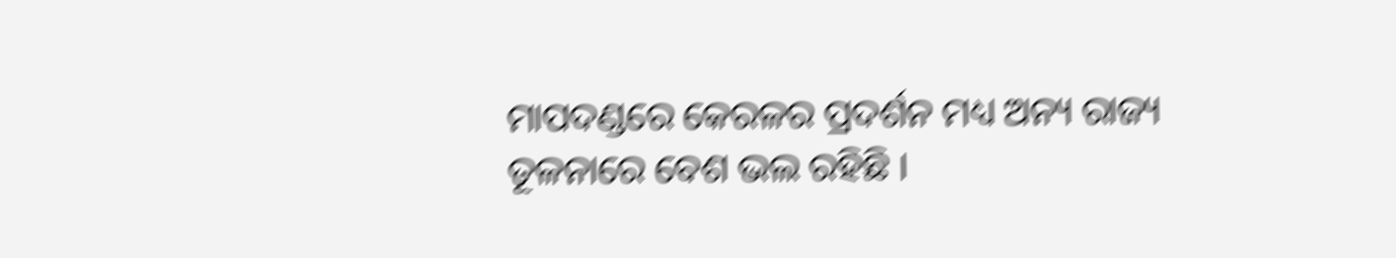ମାପଦଣ୍ଡରେ କେରଳର ପ୍ରଦର୍ଶନ ମଧ୍ୟ ଅନ୍ୟ ରାଜ୍ୟ ତୂଳନାରେ ବେଶ ଭଲ ରହିଛି ।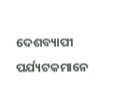ଦେଶବ୍ୟାପୀ ପର୍ଯ୍ୟଟକମାନେ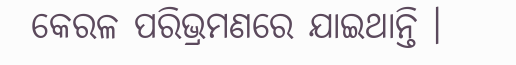କେରଳ ପରିଭ୍ରମଣରେ ଯାଇଥାନ୍ତି ।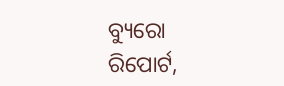ବ୍ୟୁରୋ ରିପୋର୍ଟ,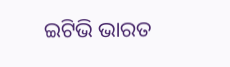ଇଟିଭି ଭାରତ